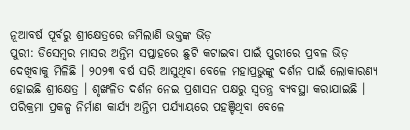ନୂଆବର୍ଷ ପୂର୍ବରୁ ଶ୍ରୀକ୍ଷେତ୍ରରେ ଜମିଲାଣି ଭକ୍ତଙ୍କ ଭିଡ଼
ପୁରୀ: ଡିସେମ୍ବର ମାସର ଅନ୍ତିମ ସପ୍ତାହରେ ଛୁଟି କଟାଇବା ପାଇଁ ପୁରୀରେ ପ୍ରବଳ ଭିଡ଼ ଦେଖିବାକୁ ମିଳିଛି । ୨୦୨୩ ବର୍ଷ ସରି ଆସୁଥିବା ବେଳେ ମହାପ୍ରଭୁଙ୍କୁ ଦର୍ଶନ ପାଇଁ ଲୋକାରଣ୍ୟ ହୋଇଛି ଶ୍ରୀକ୍ଷେତ୍ର । ଶୃଙ୍ଖଳିତ ଦର୍ଶନ ନେଇ ପ୍ରଶାସନ ପକ୍ଷରୁ ସ୍ବତନ୍ତ୍ର ବ୍ୟବସ୍ଥା କରାଯାଇଛି । ପରିକ୍ରମା ପ୍ରକଳ୍ପ ନିର୍ମାଣ କାର୍ଯ୍ୟ ଅନ୍ତିମ ପର୍ଯ୍ୟାୟରେ ପହଞ୍ଚିଥିବା ବେଳେ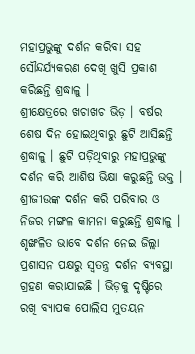ମହାପ୍ରଭୁଙ୍କୁ ଦର୍ଶନ କରିବା ସହ ସୌନ୍ଦର୍ଯ୍ୟକରଣ ଦେଖି ଖୁସି ପ୍ରକାଶ କରିଛନ୍ତି ଶ୍ରଦ୍ଧାଳୁ ।
ଶ୍ରୀକ୍ଷେତ୍ରରେ ଖଚାଖଚ ଭିଡ଼ । ବର୍ଷର ଶେଷ ଦିନ ହୋଇଥିବାରୁ ଛୁଟି ଆସିଛନ୍ତି ଶ୍ରଦ୍ଧାଳୁ । ଛୁଟି ପଡ଼ିଥିବାରୁ ମହାପ୍ରଭୁଙ୍କୁ ଦର୍ଶନ କରି ଆଶିଷ ଭିକ୍ଷା କରୁଛନ୍ତି ଭକ୍ତ । ଶ୍ରୀଜୀଉଙ୍କ ଦର୍ଶନ କରି ପରିବାର ଓ ନିଜର ମଙ୍ଗଳ କାମନା କରୁଛନ୍ତି ଶ୍ରଦ୍ଧାଳୁ । ଶୃଙ୍ଖଳିତ ଭାବେ ଦର୍ଶନ ନେଇ ଜିଲ୍ଲା ପ୍ରଶାସନ ପକ୍ଷରୁ ସ୍ୱତନ୍ତ୍ର ଦର୍ଶନ ବ୍ୟବସ୍ଥା ଗ୍ରହଣ କରାଯାଇଛି । ଭିଡ଼କୁ ଦୃଷ୍ଟିରେ ରଖି ବ୍ୟାପକ ପୋଲିସ ମୁତୟନ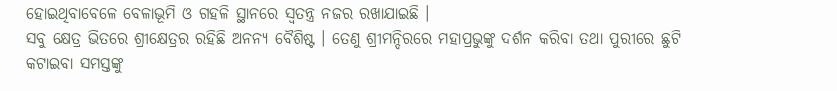ହୋଇଥିବାବେଳେ ବେଳାଭୂମି ଓ ଗହଳି ସ୍ଥାନରେ ସ୍ବତନ୍ତ୍ର ନଜର ରଖାଯାଇଛି ।
ସବୁ କ୍ଷେତ୍ର ଭିତରେ ଶ୍ରୀକ୍ଷେତ୍ରର ରହିଛି ଅନନ୍ୟ ବୈଶିଷ୍ଟ । ତେଣୁ ଶ୍ରୀମନ୍ଦିରରେ ମହାପ୍ରଭୁଙ୍କୁ ଦର୍ଶନ କରିବା ତଥା ପୁରୀରେ ଛୁଟି କଟାଇବା ସମସ୍ତଙ୍କୁ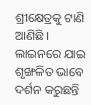ଶ୍ରୀକ୍ଷେତ୍ରକୁ ଟାଣି ଆଣିଛି । ଲାଇନରେ ଯାଇ ଶୃଙ୍ଖଳିତ ଭାବେ ଦର୍ଶନ କରୁଛନ୍ତି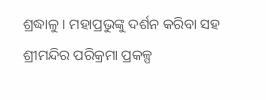ଶ୍ରଦ୍ଧାଳୁ । ମହାପ୍ରଭୁଙ୍କୁ ଦର୍ଶନ କରିବା ସହ ଶ୍ରୀମନ୍ଦିର ପରିକ୍ରମା ପ୍ରକଳ୍ପ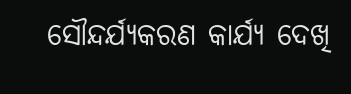ସୌନ୍ଦର୍ଯ୍ୟକରଣ କାର୍ଯ୍ୟ ଦେଖି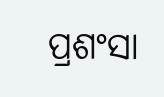ପ୍ରଶଂସା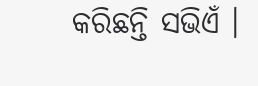କରିଛନ୍ତି ସଭିଏଁ ।